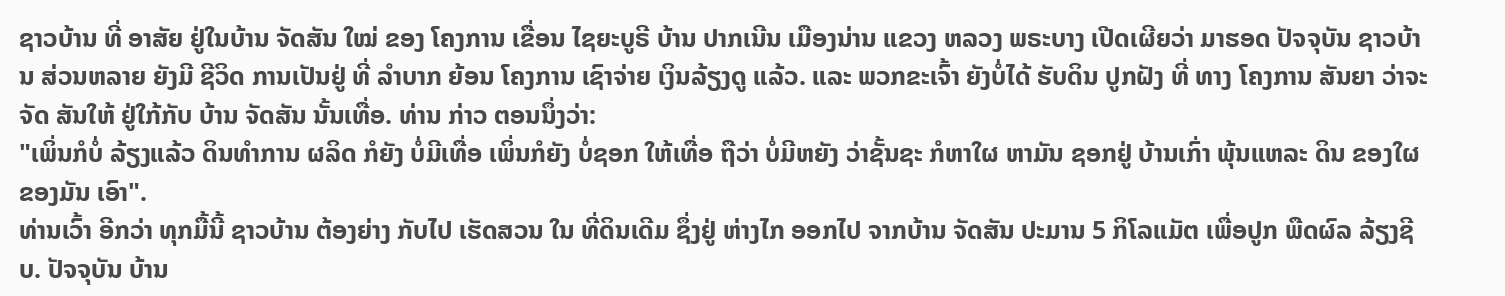ຊາວບ້ານ ທີ່ ອາສັຍ ຢູ່ໃນບ້ານ ຈັດສັນ ໃໝ່ ຂອງ ໂຄງການ ເຂື່ອນ ໄຊຍະບູຣີ ບ້ານ ປາກເນີນ ເມືອງນ່ານ ແຂວງ ຫລວງ ພຣະບາງ ເປີດເຜີຍວ່າ ມາຮອດ ປັຈຈຸບັນ ຊາວບ້ານ ສ່ວນຫລາຍ ຍັງມີ ຊີວິດ ການເປັນຢູ່ ທີ່ ລໍາບາກ ຍ້ອນ ໂຄງການ ເຊົາຈ່າຍ ເງິນລ້ຽງດູ ແລ້ວ. ແລະ ພວກຂະເຈົ້າ ຍັງບໍ່ໄດ້ ຮັບດິນ ປູກຝັງ ທີ່ ທາງ ໂຄງການ ສັນຍາ ວ່າຈະຈັດ ສັນໃຫ້ ຢູ່ໃກ້ກັບ ບ້ານ ຈັດສັນ ນັ້ນເທື່ອ. ທ່ານ ກ່າວ ຕອນນຶ່ງວ່າ:
"ເພິ່ນກໍບໍ່ ລ້ຽງແລ້ວ ດິນທໍາການ ຜລິດ ກໍຍັງ ບໍ່ມີເທື່ອ ເພິ່ນກໍຍັງ ບໍ່ຊອກ ໃຫ້ເທື່ອ ຖືວ່າ ບໍ່ມີຫຍັງ ວ່າຊັ້ນຊະ ກໍຫາໃຜ ຫາມັນ ຊອກຢູ່ ບ້ານເກົ່າ ພຸ້ນແຫລະ ດິນ ຂອງໃຜ ຂອງມັນ ເອົາ".
ທ່ານເວົ້າ ອີກວ່າ ທຸກມື້ນີ້ ຊາວບ້ານ ຕ້ອງຍ່າງ ກັບໄປ ເຮັດສວນ ໃນ ທີ່ດິນເດີມ ຊຶ່ງຢູ່ ຫ່າງໄກ ອອກໄປ ຈາກບ້ານ ຈັດສັນ ປະມານ 5 ກິໂລແມັຕ ເພື່ອປູກ ພືດຜົລ ລ້ຽງຊີບ. ປັຈຈຸບັນ ບ້ານ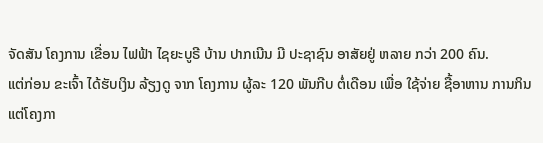ຈັດສັນ ໂຄງການ ເຂື່ອນ ໄຟຟ້າ ໄຊຍະບູຣີ ບ້ານ ປາກເນີນ ມີ ປະຊາຊົນ ອາສັຍຢູ່ ຫລາຍ ກວ່າ 200 ຄົນ.
ແຕ່ກ່ອນ ຂະເຈົ້າ ໄດ້ຮັບເງິນ ລ້ຽງດູ ຈາກ ໂຄງການ ຜູ້ລະ 120 ພັນກີບ ຕໍ່ເດືອນ ເພື່ອ ໃຊ້ຈ່າຍ ຊື້ອາຫານ ການກິນ ແຕ່ໂຄງກາ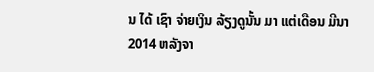ນ ໄດ້ ເຊົາ ຈ່າຍເງິນ ລ້ຽງດູນັ້ນ ມາ ແຕ່ເດືອນ ມີນາ 2014 ຫລັງຈາ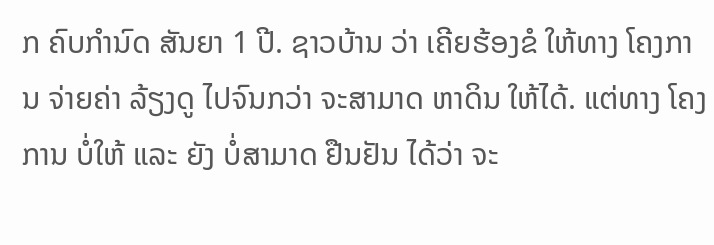ກ ຄົບກໍານົດ ສັນຍາ 1 ປີ. ຊາວບ້ານ ວ່າ ເຄີຍຮ້ອງຂໍ ໃຫ້ທາງ ໂຄງການ ຈ່າຍຄ່າ ລ້ຽງດູ ໄປຈົນກວ່າ ຈະສາມາດ ຫາດິນ ໃຫ້ໄດ້. ແຕ່ທາງ ໂຄງການ ບໍ່ໃຫ້ ແລະ ຍັງ ບໍ່ສາມາດ ຢືນຢັນ ໄດ້ວ່າ ຈະ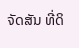ຈັດສັນ ທີ່ດິ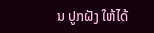ນ ປູກຝັງ ໃຫ້ໄດ້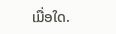ເມື່ອໃດ.